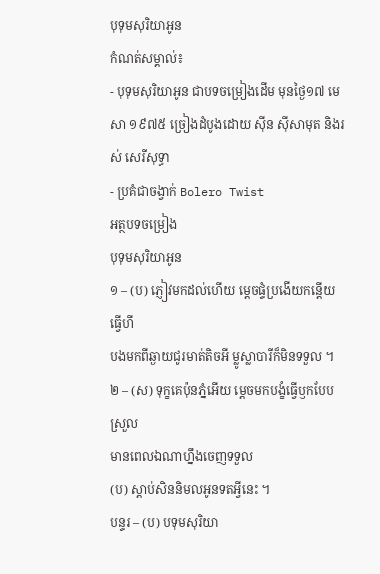បុទុមសុរិយាអូន
កំណត់សម្គាល់៖
- បុទុមសុរិយាអូន ជាបទចម្រៀងដើម មុនថ្ងៃ១៧ មេសា ១៩៧៥ ច្រៀងដំបូងដោយ ស៊ីន ស៊ីសាមុត និងរស់ សេរីសុទ្ធា
- ប្រគំជាចង្វាក់ Bolero Twist
អត្ថបទចម្រៀង
បុទុមសុរិយាអូន
១ – (ប) ភ្ញៀវមកដល់ហើយ ម្ដេចផ្ទំប្រងើយកន្តើយធ្វើហី
បងមកពីឆ្ងាយជូរមាត់តិចអី ម្លូស្លាបារីក៏មិនទទួល ។
២ – (ស) ទុក្ខគេប៉ុនភ្នំអើយ ម្ដេចមកបង្ខំធ្វើឫកបែបស្រួល
មានពេលឯណាហ្នឹងចេញទទួល
(ប) ស្ដាប់សិននិមលអូនទតអ្វីនេះ ។
បន្ទរ – (ប) បទុមសុរិយា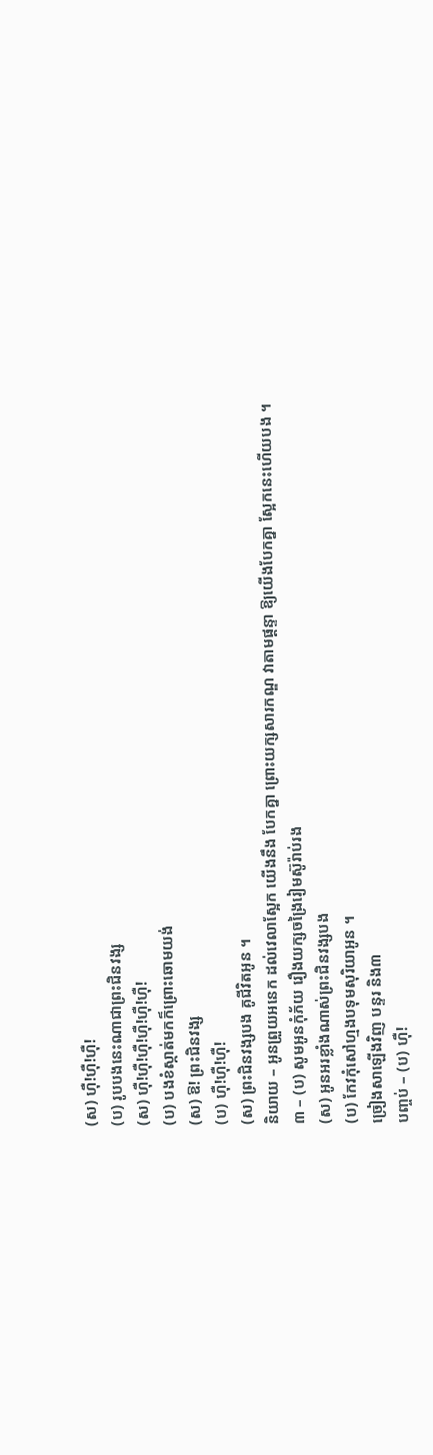(ស) ហ៊ឺ!ហ៊ឺ!ហ៊ឺ!
(ប) រូបបងនេះណាជាព្រះជិនវង្ស
(ស) ហ៊ឺ!ហ៊ឺ!ហ៊ឺ!ហ៊ឺ!ហ៊ឺ!ហ៊ឺ!
(ប) បងខំស្កាត់មកក៏ព្រោះឆោមយង់
(ស) ឱ! ព្រះជិនវង្ស
(ប) ហ៊ឺ!ហ៊ឺ!ហ៊ឺ!
(ស) ព្រះជិនវង្សបង គូជីវិតអូន ។
និយាយ – អូនព្រួយអនេក ដល់វេលាស្អែក យើងនឹង បែកគ្នា ព្រោះយក្សសារកណ្ឌ វាតាមផ្ដន្ទា ឱ្យយើងបែកគ្នា ស្អែកនេះហើយបង ។
៣ – (ប) សូមអូនកុំភ័យ រឿងយក្សចង្រៃរៀមស៊ូរ៉ាប់រង
(ស) អូនអរខ្លាំងណាស់ព្រះជិនវង្សបង
(ប) កែវកុំសៅហ្មងបទុមសុរិយាអូន ។
ច្រៀងសាឡើងវិញ បន្ទរ និង៣
បញ្ចប់ – (ប) ហ៊ឺ!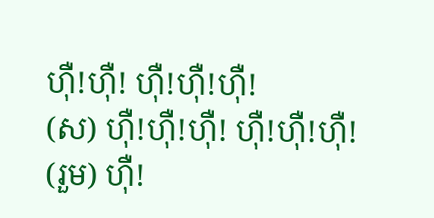ហ៊ឺ!ហ៊ឺ! ហ៊ឺ!ហ៊ឺ!ហ៊ឺ!
(ស) ហ៊ឺ!ហ៊ឺ!ហ៊ឺ! ហ៊ឺ!ហ៊ឺ!ហ៊ឺ!
(រួម) ហ៊ឺ!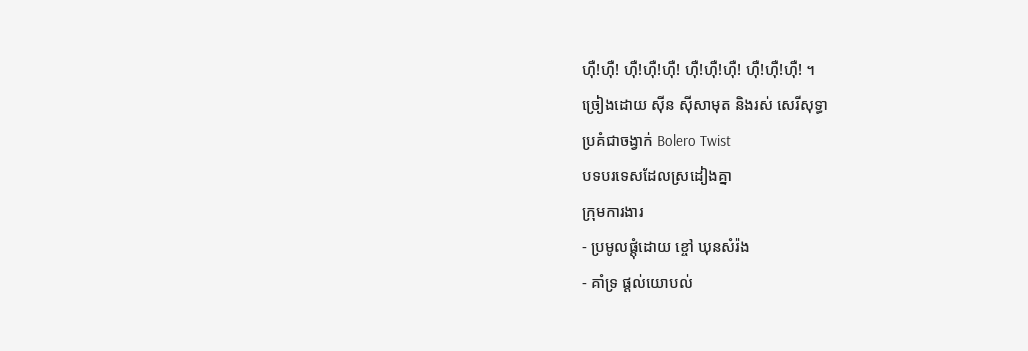ហ៊ឺ!ហ៊ឺ! ហ៊ឺ!ហ៊ឺ!ហ៊ឺ! ហ៊ឺ!ហ៊ឺ!ហ៊ឺ! ហ៊ឺ!ហ៊ឺ!ហ៊ឺ! ។
ច្រៀងដោយ ស៊ីន ស៊ីសាមុត និងរស់ សេរីសុទ្ធា
ប្រគំជាចង្វាក់ Bolero Twist
បទបរទេសដែលស្រដៀងគ្នា
ក្រុមការងារ
- ប្រមូលផ្ដុំដោយ ខ្ចៅ ឃុនសំរ៉ង
- គាំទ្រ ផ្ដល់យោបល់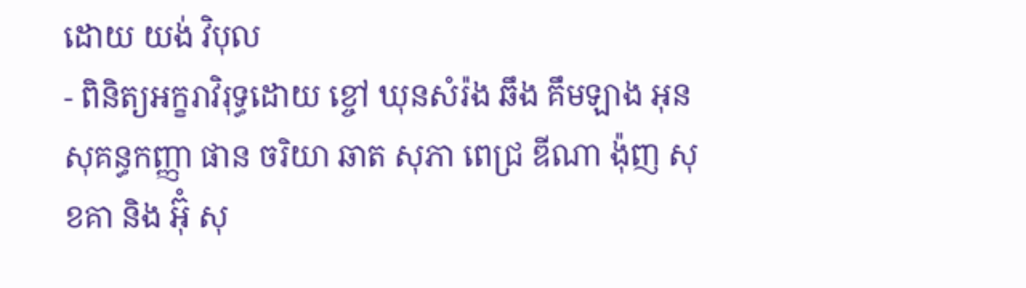ដោយ យង់ វិបុល
- ពិនិត្យអក្ខរាវិរុទ្ធដោយ ខ្ចៅ ឃុនសំរ៉ង ឆឹង គឹមឡាង អុនសុគន្ធកញ្ញា ផាន ចរិយា ឆាត សុភា ពេជ្រ ឌីណា ង៉ុញ សុខគា និង អ៊ុំ សុ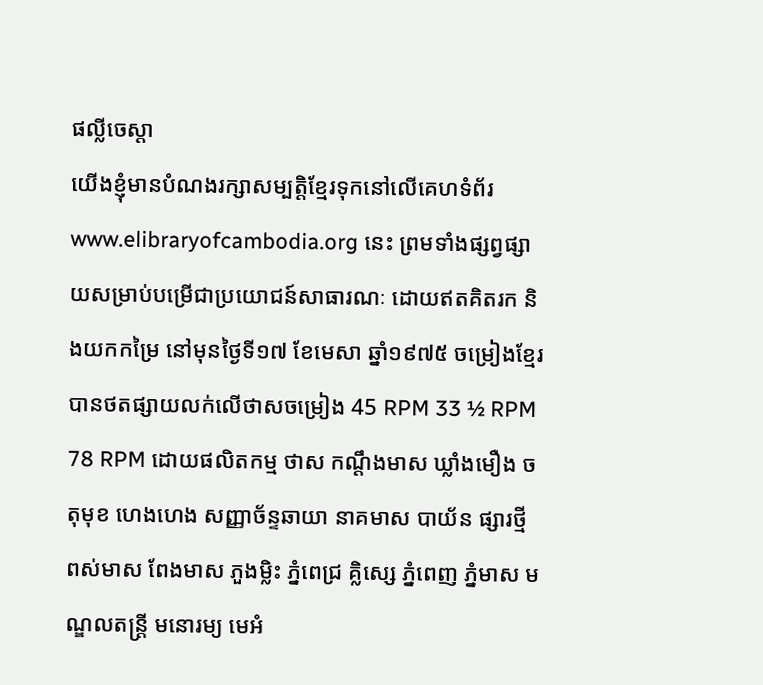ផល្លីចេស្តា
យើងខ្ញុំមានបំណងរក្សាសម្បត្តិខ្មែរទុកនៅលើគេហទំព័រ www.elibraryofcambodia.org នេះ ព្រមទាំងផ្សព្វផ្សាយសម្រាប់បម្រើជាប្រយោជន៍សាធារណៈ ដោយឥតគិតរក និងយកកម្រៃ នៅមុនថ្ងៃទី១៧ ខែមេសា ឆ្នាំ១៩៧៥ ចម្រៀងខ្មែរបានថតផ្សាយលក់លើថាសចម្រៀង 45 RPM 33 ½ RPM 78 RPM ដោយផលិតកម្ម ថាស កណ្ដឹងមាស ឃ្លាំងមឿង ចតុមុខ ហេងហេង សញ្ញាច័ន្ទឆាយា នាគមាស បាយ័ន ផ្សារថ្មី ពស់មាស ពែងមាស ភួងម្លិះ ភ្នំពេជ្រ គ្លិស្សេ ភ្នំពេញ ភ្នំមាស មណ្ឌលតន្រ្តី មនោរម្យ មេអំ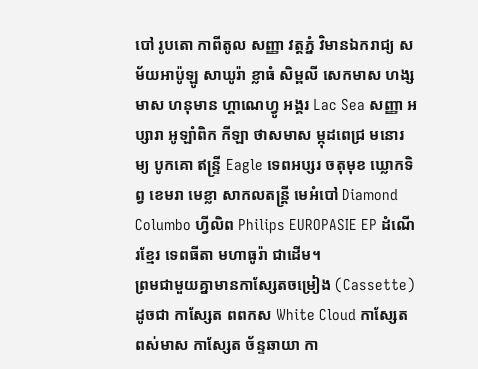បៅ រូបតោ កាពីតូល សញ្ញា វត្តភ្នំ វិមានឯករាជ្យ សម័យអាប៉ូឡូ សាឃូរ៉ា ខ្លាធំ សិម្ពលី សេកមាស ហង្សមាស ហនុមាន ហ្គាណេហ្វូ អង្គរ Lac Sea សញ្ញា អប្សារា អូឡាំពិក កីឡា ថាសមាស ម្កុដពេជ្រ មនោរម្យ បូកគោ ឥន្ទ្រី Eagle ទេពអប្សរ ចតុមុខ ឃ្លោកទិព្វ ខេមរា មេខ្លា សាកលតន្ត្រី មេអំបៅ Diamond Columbo ហ្វីលិព Philips EUROPASIE EP ដំណើរខ្មែរ ទេពធីតា មហាធូរ៉ា ជាដើម។
ព្រមជាមួយគ្នាមានកាសែ្សតចម្រៀង (Cassette) ដូចជា កាស្សែត ពពកស White Cloud កាស្សែត ពស់មាស កាស្សែត ច័ន្ទឆាយា កា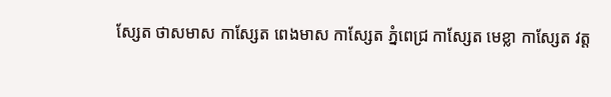ស្សែត ថាសមាស កាស្សែត ពេងមាស កាស្សែត ភ្នំពេជ្រ កាស្សែត មេខ្លា កាស្សែត វត្ត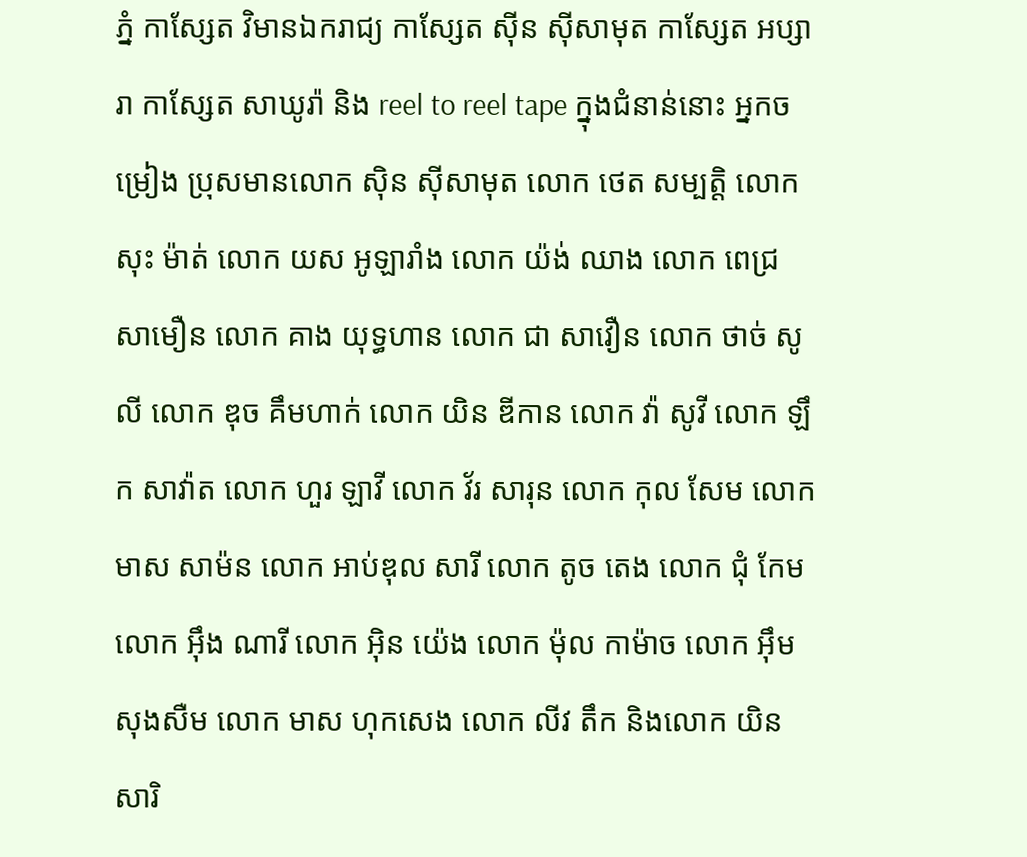ភ្នំ កាស្សែត វិមានឯករាជ្យ កាស្សែត ស៊ីន ស៊ីសាមុត កាស្សែត អប្សារា កាស្សែត សាឃូរ៉ា និង reel to reel tape ក្នុងជំនាន់នោះ អ្នកចម្រៀង ប្រុសមានលោក ស៊ិន ស៊ីសាមុត លោក ថេត សម្បត្តិ លោក សុះ ម៉ាត់ លោក យស អូឡារាំង លោក យ៉ង់ ឈាង លោក ពេជ្រ សាមឿន លោក គាង យុទ្ធហាន លោក ជា សាវឿន លោក ថាច់ សូលី លោក ឌុច គឹមហាក់ លោក យិន ឌីកាន លោក វ៉ា សូវី លោក ឡឹក សាវ៉ាត លោក ហួរ ឡាវី លោក វ័រ សារុន លោក កុល សែម លោក មាស សាម៉ន លោក អាប់ឌុល សារី លោក តូច តេង លោក ជុំ កែម លោក អ៊ឹង ណារី លោក អ៊ិន យ៉េង លោក ម៉ុល កាម៉ាច លោក អ៊ឹម សុងសឺម លោក មាស ហុកសេង លោក លីវ តឹក និងលោក យិន សារិ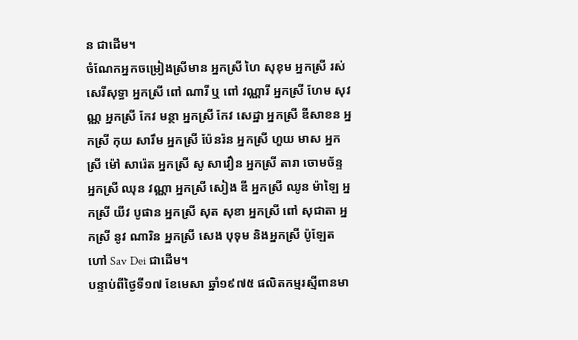ន ជាដើម។
ចំណែកអ្នកចម្រៀងស្រីមាន អ្នកស្រី ហៃ សុខុម អ្នកស្រី រស់សេរីសុទ្ធា អ្នកស្រី ពៅ ណារី ឬ ពៅ វណ្ណារី អ្នកស្រី ហែម សុវណ្ណ អ្នកស្រី កែវ មន្ថា អ្នកស្រី កែវ សេដ្ឋា អ្នកស្រី ឌីសាខន អ្នកស្រី កុយ សារឹម អ្នកស្រី ប៉ែនរ៉ន អ្នកស្រី ហួយ មាស អ្នកស្រី ម៉ៅ សារ៉េត អ្នកស្រី សូ សាវឿន អ្នកស្រី តារា ចោមច័ន្ទ អ្នកស្រី ឈុន វណ្ណា អ្នកស្រី សៀង ឌី អ្នកស្រី ឈូន ម៉ាឡៃ អ្នកស្រី យីវ បូផាន អ្នកស្រី សុត សុខា អ្នកស្រី ពៅ សុជាតា អ្នកស្រី នូវ ណារិន អ្នកស្រី សេង បុទុម និងអ្នកស្រី ប៉ូឡែត ហៅ Sav Dei ជាដើម។
បន្ទាប់ពីថ្ងៃទី១៧ ខែមេសា ឆ្នាំ១៩៧៥ ផលិតកម្មរស្មីពានមា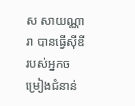ស សាយណ្ណារា បានធ្វើស៊ីឌី របស់អ្នកចម្រៀងជំនាន់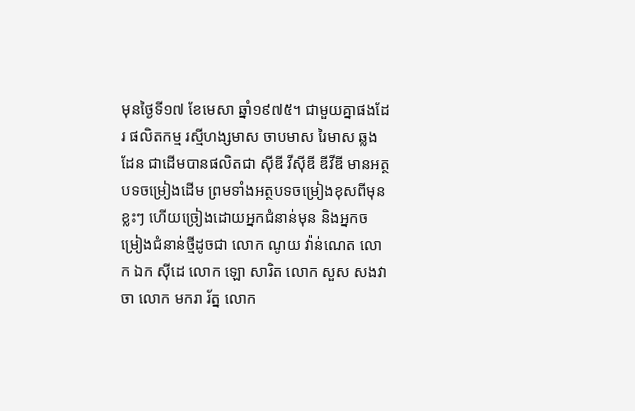មុនថ្ងៃទី១៧ ខែមេសា ឆ្នាំ១៩៧៥។ ជាមួយគ្នាផងដែរ ផលិតកម្ម រស្មីហង្សមាស ចាបមាស រៃមាស ឆ្លងដែន ជាដើមបានផលិតជា ស៊ីឌី វីស៊ីឌី ឌីវីឌី មានអត្ថបទចម្រៀងដើម ព្រមទាំងអត្ថបទចម្រៀងខុសពីមុនខ្លះៗ ហើយច្រៀងដោយអ្នកជំនាន់មុន និងអ្នកចម្រៀងជំនាន់ថ្មីដូចជា លោក ណូយ វ៉ាន់ណេត លោក ឯក ស៊ីដេ លោក ឡោ សារិត លោក សួស សងវាចា លោក មករា រ័ត្ន លោក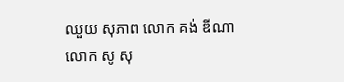ឈួយ សុភាព លោក គង់ ឌីណា លោក សូ សុ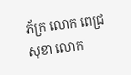ភ័ក្រ លោក ពេជ្រ សុខា លោក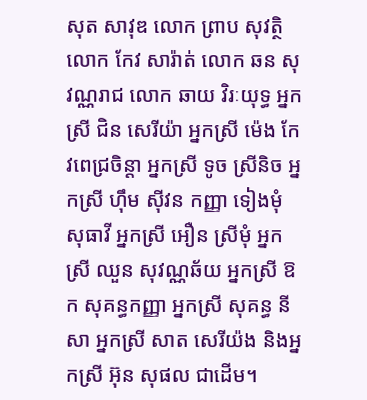សុត សាវុឌ លោក ព្រាប សុវត្ថិ លោក កែវ សារ៉ាត់ លោក ឆន សុវណ្ណរាជ លោក ឆាយ វិរៈយុទ្ធ អ្នកស្រី ជិន សេរីយ៉ា អ្នកស្រី ម៉េង កែវពេជ្រចិន្តា អ្នកស្រី ទូច ស្រីនិច អ្នកស្រី ហ៊ឹម ស៊ីវន កញ្ញា ទៀងមុំ សុធាវី អ្នកស្រី អឿន ស្រីមុំ អ្នកស្រី ឈួន សុវណ្ណឆ័យ អ្នកស្រី ឱក សុគន្ធកញ្ញា អ្នកស្រី សុគន្ធ នីសា អ្នកស្រី សាត សេរីយ៉ង និងអ្នកស្រី អ៊ុន សុផល ជាដើម។